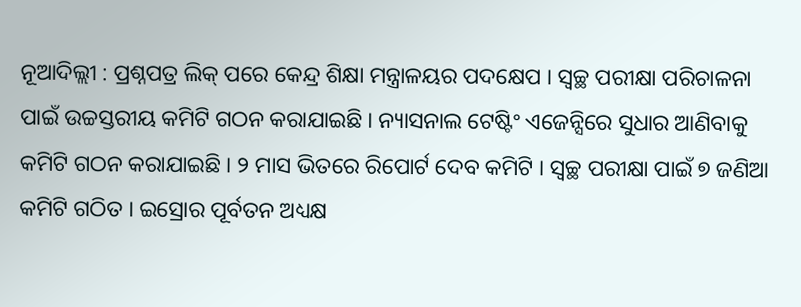ନୂଆଦିଲ୍ଲୀ : ପ୍ରଶ୍ନପତ୍ର ଲିକ୍ ପରେ କେନ୍ଦ୍ର ଶିକ୍ଷା ମନ୍ତ୍ରାଳୟର ପଦକ୍ଷେପ । ସ୍ୱଚ୍ଛ ପରୀକ୍ଷା ପରିଚାଳନା ପାଇଁ ଉଚ୍ଚସ୍ତରୀୟ କମିଟି ଗଠନ କରାଯାଇଛି । ନ୍ୟାସନାଲ ଟେଷ୍ଟିଂ ଏଜେନ୍ସିରେ ସୁଧାର ଆଣିବାକୁ କମିଟି ଗଠନ କରାଯାଇଛି । ୨ ମାସ ଭିତରେ ରିପୋର୍ଟ ଦେବ କମିଟି । ସ୍ୱଚ୍ଛ ପରୀକ୍ଷା ପାଇଁ ୭ ଜଣିଆ କମିଟି ଗଠିତ । ଇସ୍ରୋର ପୂର୍ବତନ ଅଧ୍ୟକ୍ଷ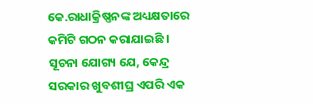କେ.ରାଧାକ୍ରିଷ୍ଣନଙ୍କ ଅଧ୍ୟକ୍ଷତାରେ କମିଟି ଗଠନ କରାଯାଇଛି । ସୂଚନା ଯୋଗ୍ୟ ଯେ, କେନ୍ଦ୍ର ସରକାର ଖୁବଶୀଘ୍ର ଏପରି ଏକ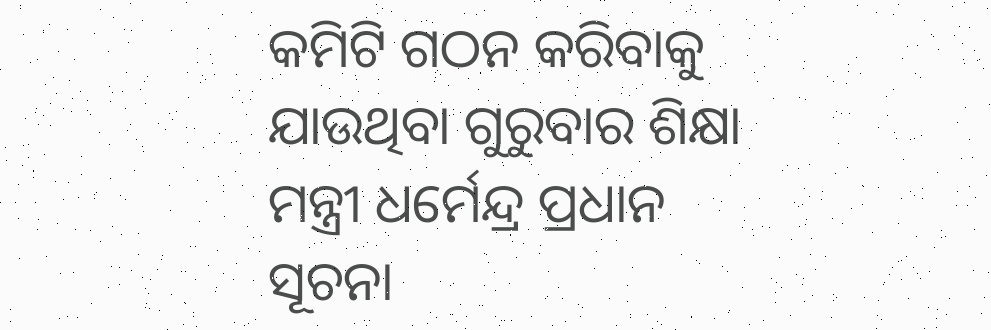କମିଟି ଗଠନ କରିବାକୁ ଯାଉଥିବା ଗୁରୁବାର ଶିକ୍ଷା ମନ୍ତ୍ରୀ ଧର୍ମେନ୍ଦ୍ର ପ୍ରଧାନ ସୂଚନା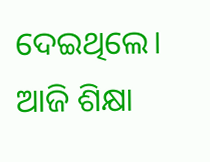ଦେଇଥିଲେ। ଆଜି ଶିକ୍ଷା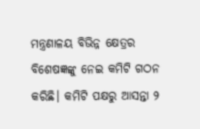ମନ୍ତ୍ରଣାଳୟ ବିଭିନ୍ନ କ୍ଷେତ୍ରର ବିଶେଷଜ୍ଞଙ୍କୁ ନେଇ କମିଟି ଗଠନ କରିଛି। କମିଟି ପକ୍ଷରୁ ଆସନ୍ତା ୨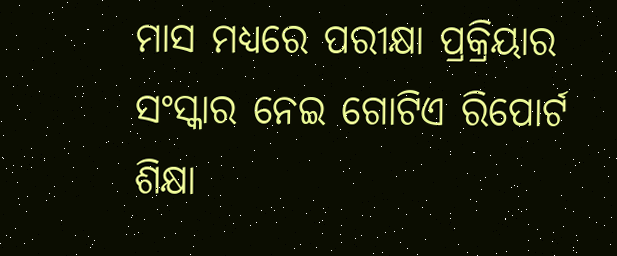ମାସ ମଧ୍ୟରେ ପରୀକ୍ଷା ପ୍ରକ୍ରିୟାର ସଂସ୍କାର ନେଇ ଗୋଟିଏ ରିପୋର୍ଟ ଶିକ୍ଷା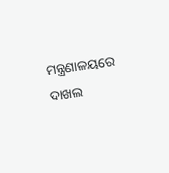ମନ୍ତ୍ରଣାଳୟରେ ଦାଖଲ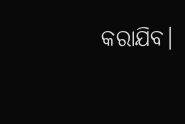କରାଯିବ।